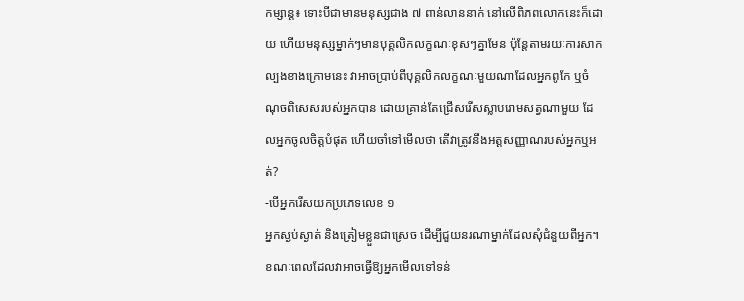កម្សាន្ត៖ ទោះបីជាមានមនុស្សជាង ៧ ពាន់លាននាក់ នៅលើពិភពលោកនេះក៏ដោយ ហើយមនុស្សម្នាក់ៗមានបុគ្គលិកលក្ខណៈខុសៗគ្នាមែន ប៉ុន្តែតាមរយៈការសាកល្បងខាងក្រោមនេះ វាអាចប្រាប់ពីបុគ្គលិកលក្ខណៈមួយណាដែលអ្នកពូកែ ឬចំណុចពិសេសរបស់អ្នកបាន ដោយគ្រាន់តែជ្រើសរើសស្លាបរោមសត្វណាមួយ ដែលអ្នកចូលចិត្តបំផុត ហើយចាំទៅមើលថា តើវាត្រូវនឹងអត្តសញ្ញាណរបស់អ្នកឬអត់?
-បើអ្នករើសយកប្រភេទលេខ ១
អ្នកស្ងប់ស្ងាត់ និងត្រៀមខ្លួនជាស្រេច ដើម្បីជួយនរណាម្នាក់ដែលសុំជំនួយពីអ្នក។ ខណៈពេលដែលវាអាចធ្វើឱ្យអ្នកមើលទៅទន់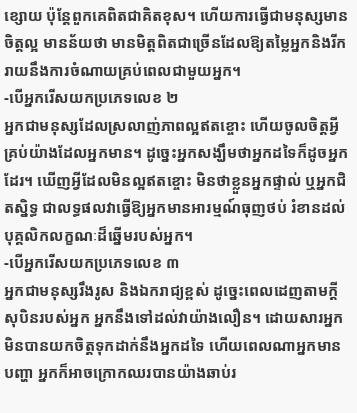ខ្សោយ ប៉ុន្តែពួកគេពិតជាគិតខុស។ ហើយការធ្វើជាមនុស្សមានចិត្តល្អ មានន័យថា មានមិត្តពិតជាច្រើនដែលឱ្យតម្លៃអ្នកនិងរីករាយនឹងការចំណាយគ្រប់ពេលជាមួយអ្នក។
-បើអ្នករើសយកប្រភេទលេខ ២
អ្នកជាមនុស្សដែលស្រលាញ់ភាពល្អឥតខ្ចោះ ហើយចូលចិត្តអ្វីគ្រប់យ៉ាងដែលអ្នកមាន។ ដូច្នេះអ្នកសង្ឃឹមថាអ្នកដទៃក៏ដូចអ្នកដែរ។ ឃើញអ្វីដែលមិនល្អឥតខ្ចោះ មិនថាខ្លួនអ្នកផ្ទាល់ ឬអ្នកជិតស្និទ្ធ ជាលទ្ធផលវាធ្វើឱ្យអ្នកមានអារម្មណ៍ធុញថប់ រំខានដល់បុគ្គលិកលក្ខណៈដ៏ឆ្នើមរបស់អ្នក។
-បើអ្នករើសយកប្រភេទលេខ ៣
អ្នកជាមនុស្សរឹងរូស និងឯករាជ្យខ្ពស់ ដូច្នេះពេលដេញតាមក្តីសុបិនរបស់អ្នក អ្នកនឹងទៅដល់វាយ៉ាងលឿន។ ដោយសារអ្នកមិនបានយកចិត្តទុកដាក់នឹងអ្នកដទៃ ហើយពេលណាអ្នកមានបញ្ហា អ្នកក៏អាចក្រោកឈរបានយ៉ាងឆាប់រ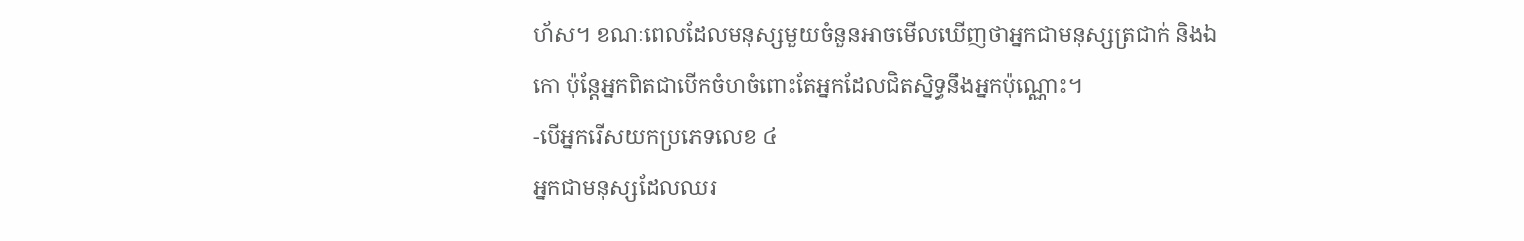ហ័ស។ ខណៈពេលដែលមនុស្សមួយចំនួនអាចមើលឃើញថាអ្នកជាមនុស្សត្រជាក់ និងឯកោ ប៉ុន្តែអ្នកពិតជាបើកចំហចំពោះតែអ្នកដែលជិតស្និទ្ធនឹងអ្នកប៉ុណ្ណោះ។
-បើអ្នករើសយកប្រភេទលេខ ៤
អ្នកជាមនុស្សដែលឈរ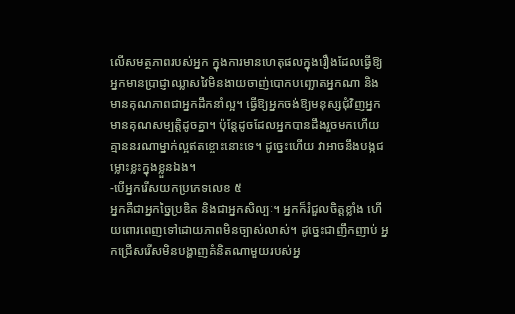លើសមត្ថភាពរបស់អ្នក ក្នុងការមានហេតុផលក្នុងរឿងដែលធ្វើឱ្យអ្នកមានប្រាជ្ញាឈ្លាសវៃមិនងាយចាញ់បោកបញ្ឆោតអ្នកណា និងមានគុណភាពជាអ្នកដឹកនាំល្អ។ ធ្វើឱ្យអ្នកចង់ឱ្យមនុស្សជុំវិញអ្នក មានគុណសម្បត្តិដូចគ្នា។ ប៉ុន្តែដូចដែលអ្នកបានដឹងរួចមកហើយ គ្មាននរណាម្នាក់ល្អឥតខ្ចោះនោះទេ។ ដូច្នេះហើយ វាអាចនឹងបង្កជម្លោះខ្លះក្នុងខ្លួនឯង។
-បើអ្នករើសយកប្រភេទលេខ ៥
អ្នកគឺជាអ្នកច្នៃប្រឌិត និងជាអ្នកសិល្បៈ។ អ្នកក៏រំជួលចិត្តខ្លាំង ហើយពោរពេញទៅដោយភាពមិនច្បាស់លាស់។ ដូច្នេះជាញឹកញាប់ អ្នកជ្រើសរើសមិនបង្ហាញគំនិតណាមួយរបស់អ្ន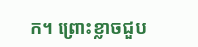ក។ ព្រោះខ្លាចជួប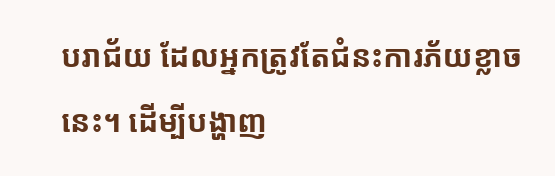បរាជ័យ ដែលអ្នកត្រូវតែជំនះការភ័យខ្លាចនេះ។ ដើម្បីបង្ហាញ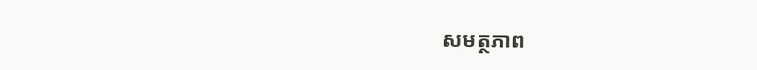សមត្ថភាព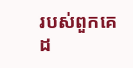របស់ពួកគេដ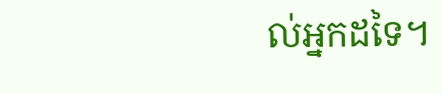ល់អ្នកដទៃ។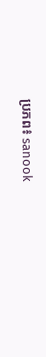ប្រភព៖ sanook